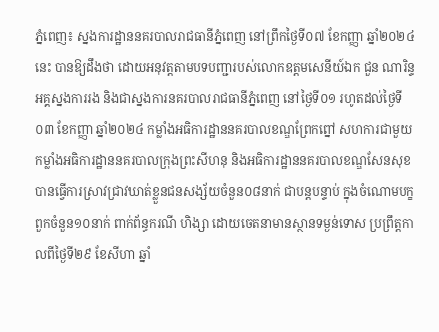ភ្នំពេញ៖ ស្នងការដ្ឋាននគរបាលរាជធានីភ្នំពេញ នៅព្រឹកថ្ងៃទី០៧ ខែកញ្ញា ឆ្នាំ២០២៤នេះ បានឱ្យដឹងថា ដោយអនុវត្តតាមបទបញ្ជារបស់លោកឧត្តមសេនីយ៍ឯក ជួន ណារិន្ទ អគ្គស្នងការរង និងជាស្នងការនគរបាលរាជធានីភ្នំពេញ នៅថ្ងៃទី០១ រហូតដល់ថ្ងៃទី០៣ ខែកញ្ញា ឆ្នាំ២០២៤ កម្លាំងអធិការដ្ឋាននគរបាលខណ្ឌព្រែកព្នៅ សហការជាមួយកម្លាំងអធិការដ្ឋាននគរបាលក្រុងព្រះសីហនុ និងអធិការដ្ឋាននគរបាលខណ្ឌសែនសុខ បានធ្វើការស្រាវជ្រាវឃាត់ខ្លួនជនសង្ស័យចំនួន០៨នាក់ ជាបន្តបន្ទាប់ ក្នុងចំណោមបក្ខពួកចំនួន១០នាក់ ពាក់ព័ន្ធករណី ហិង្សា ដោយចេតនាមានស្ថានទម្ងន់ទោស ប្រព្រឹត្តកាលពីថ្ងៃទី២៩ ខែសីហា ឆ្នាំ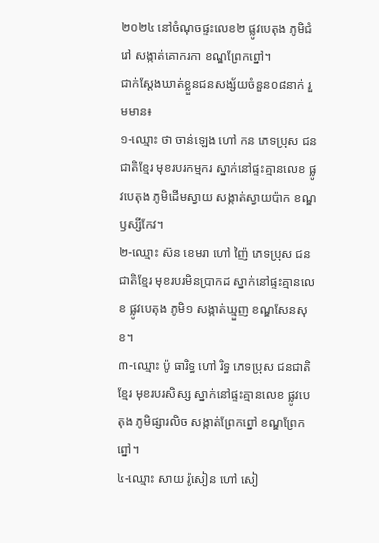២០២៤ នៅចំណុចផ្ទះលេខ២ ផ្លូវបេតុង ភូមិជំរៅ សង្កាត់គោករកា ខណ្ឌព្រែកព្នៅ។
ជាក់ស្ដែងឃាត់ខ្លួនជនសង្ស័យចំនួន០៨នាក់ រួមមាន៖
១-ឈ្មោះ ថា ចាន់ឡេង ហៅ កន ភេទប្រុស ជនជាតិខ្មែរ មុខរបរកម្មករ ស្នាក់នៅផ្ទះគ្មានលេខ ផ្លូវបេតុង ភូមិដើមស្វាយ សង្កាត់ស្វាយប៉ាក ខណ្ឌឫស្សីកែវ។
២-ឈ្មោះ ស៊ន ខេមរា ហៅ ញ៉ៃ ភេទប្រុស ជនជាតិខ្មែរ មុខរបរមិនប្រាកដ ស្នាក់នៅផ្ទះគ្មានលេខ ផ្លូវបេតុង ភូមិ១ សង្កាត់ឃ្មួញ ខណ្ឌសែនសុខ។
៣-ឈ្មោះ ប៉ូ ធារិទ្ធ ហៅ រិទ្ធ ភេទប្រុស ជនជាតិខ្មែរ មុខរបរសិស្ស ស្នាក់នៅផ្ទះគ្មានលេខ ផ្លូវបេតុង ភូមិផ្សារលិច សង្កាត់ព្រែកព្នៅ ខណ្ឌព្រែកព្នៅ។
៤-ឈ្មោះ សាយ រ៉ូសៀន ហៅ សៀ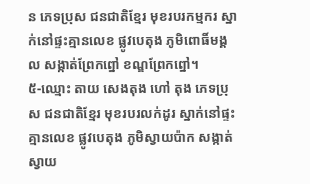ន ភេទប្រុស ជនជាតិខ្មែរ មុខរបរកម្មករ ស្នាក់នៅផ្ទះគ្មានលេខ ផ្លូវបេតុង ភូមិពោធិ៍មង្គល សង្កាត់ព្រែកព្នៅ ខណ្ឌព្រែកព្នៅ។
៥-ឈ្មោះ តាយ សេងតុង ហៅ តុង ភេទប្រុស ជនជាតិខ្មែរ មុខរបរលក់ដូរ ស្នាក់នៅផ្ទះគ្មានលេខ ផ្លូវបេតុង ភូមិស្វាយប៉ាក សង្កាត់ស្វាយ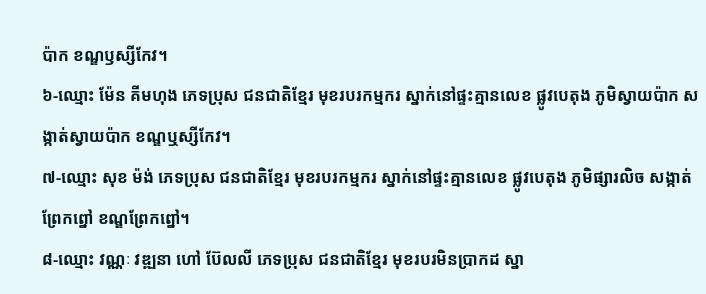ប៉ាក ខណ្ឌឫស្សីកែវ។
៦-ឈ្មោះ ម៉ែន គីមហុង ភេទប្រុស ជនជាតិខ្មែរ មុខរបរកម្មករ ស្នាក់នៅផ្ទះគ្មានលេខ ផ្លូវបេតុង ភូមិស្វាយប៉ាក សង្កាត់ស្វាយប៉ាក ខណ្ឌឬស្សីកែវ។
៧-ឈ្មោះ សុខ ម៉ង់ ភេទប្រុស ជនជាតិខ្មែរ មុខរបរកម្មករ ស្នាក់នៅផ្ទះគ្មានលេខ ផ្លូវបេតុង ភូមិផ្សារលិច សង្កាត់ព្រែកព្នៅ ខណ្ឌព្រែកព្នៅ។
៨-ឈ្មោះ វណ្ណៈ វឌ្ឍនា ហៅ ប៊ែលលី ភេទប្រុស ជនជាតិខ្មែរ មុខរបរមិនប្រាកដ ស្នា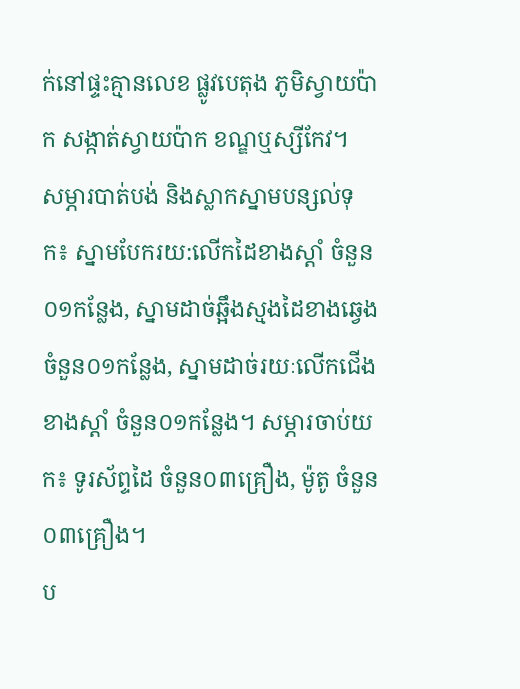ក់នៅផ្ទះគ្មានលេខ ផ្លូវបេតុង ភូមិស្វាយប៉ាក សង្កាត់ស្វាយប៉ាក ខណ្ឌឬស្សីកែវ។
សម្ភារបាត់បង់ និងស្លាកស្នាមបន្សល់ទុក៖ ស្នាមបែករយ:លើកដៃខាងស្ដាំ ចំនួន០១កន្លែង, ស្នាមដាច់ឆ្អឹងស្មងដៃខាងឆ្វេង ចំនួន០១កន្លែង, ស្នាមដាច់រយៈលើកជើងខាងស្ដាំ ចំនួន០១កន្លែង។ សម្ភារចាប់យក៖ ទូរស័ព្ទដៃ ចំនួន០៣គ្រឿង, ម៉ូតូ ចំនួន០៣គ្រឿង។
ប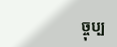ច្ចុប្ប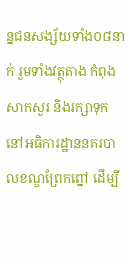ន្នជនសង្ស័យទាំង០៨នាក់ រួមទាំងវត្ថុតាង កំពុងសាកសួរ និងរក្សាទុកនៅអធិការដ្ឋាននគរបាលខណ្ឌព្រែកព្នៅ ដើម្បី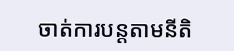ចាត់ការបន្ដតាមនីតិ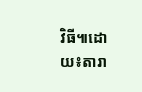វិធី៕ដោយ៖តារា